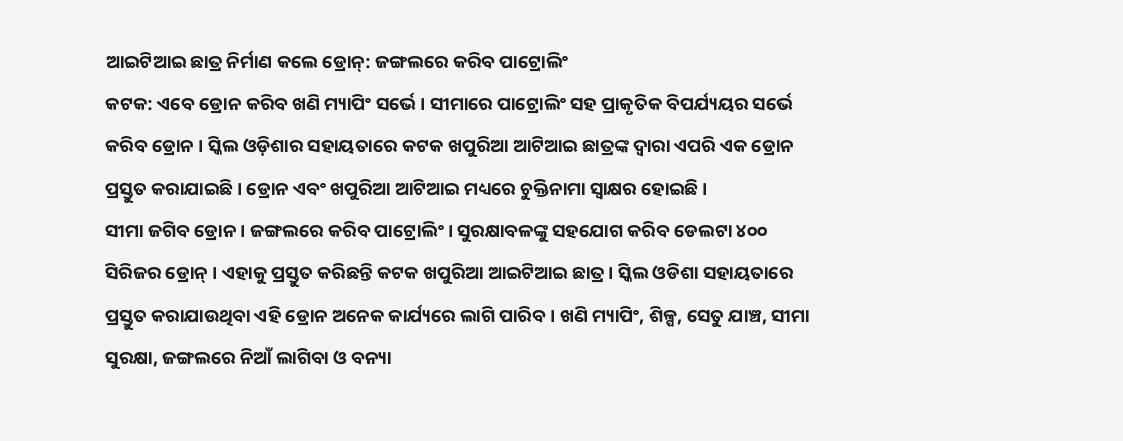ଆଇଟିଆଇ ଛାତ୍ର ନିର୍ମାଣ କଲେ ଡ୍ରୋନ୍: ଜଙ୍ଗଲରେ କରିବ ପାଟ୍ରୋଲିଂ
କଟକ: ଏବେ ଡ୍ରୋନ କରିବ ଖଣି ମ୍ୟାପିଂ ସର୍ଭେ । ସୀମାରେ ପାଟ୍ରୋଲିଂ ସହ ପ୍ରାକୃତିକ ବିପର୍ଯ୍ୟୟର ସର୍ଭେ କରିବ ଡ୍ରୋନ । ସ୍କିଲ ଓଡ଼ିଶାର ସହାୟତାରେ କଟକ ଖପୁରିଆ ଆଟିଆଇ ଛାତ୍ରଙ୍କ ଦ୍ଵାରା ଏପରି ଏକ ଡ୍ରୋନ ପ୍ରସ୍ତୁତ କରାଯାଇଛି । ଡ୍ରୋନ ଏବଂ ଖପୁରିଆ ଆଟିଆଇ ମଧ୍ୟରେ ଚୁକ୍ତିନାମା ସ୍ଵାକ୍ଷର ହୋଇଛି ।
ସୀମା ଜଗିବ ଡ୍ରୋନ । ଜଙ୍ଗଲରେ କରିବ ପାଟ୍ରୋଲିଂ । ସୁରକ୍ଷାବଳଙ୍କୁ ସହଯୋଗ କରିବ ଡେଲଟା ୪୦୦ ସିରିଜର ଡ୍ରୋନ୍ । ଏହାକୁ ପ୍ରସ୍ତୁତ କରିଛନ୍ତି କଟକ ଖପୁରିଆ ଆଇଟିଆଇ ଛାତ୍ର । ସ୍କିଲ ଓଡିଶା ସହାୟତାରେ ପ୍ରସ୍ତୁତ କରାଯାଉଥିବା ଏହି ଡ୍ରୋନ ଅନେକ କାର୍ଯ୍ୟରେ ଲାଗି ପାରିବ । ଖଣି ମ୍ୟାପିଂ, ଶିଳ୍ପ, ସେତୁ ଯାଞ୍ଚ, ସୀମା ସୁରକ୍ଷା, ଜଙ୍ଗଲରେ ନିଆଁ ଲାଗିବା ଓ ବନ୍ୟା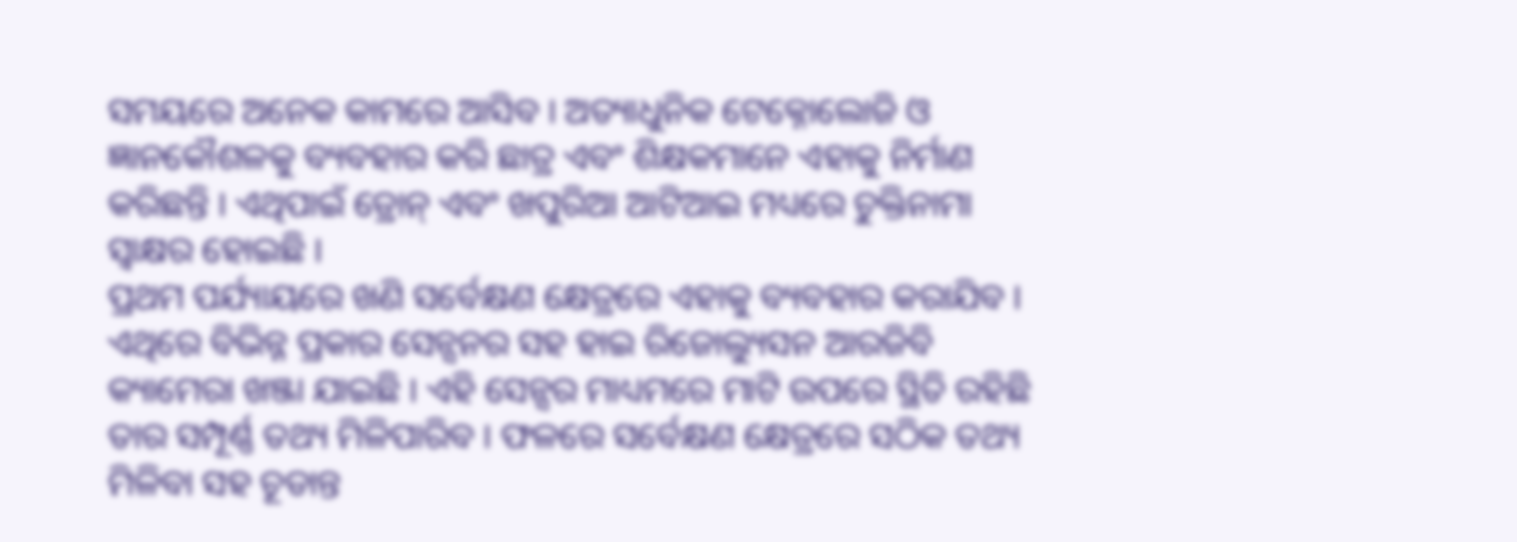ସମୟରେ ଅନେକ କାମରେ ଆସିବ । ଅତ୍ୟାଧୁନିକ ଟେକ୍ନୋଲୋଜି ଓ ଜ୍ଞାନକୌଶଳକୁ ବ୍ୟବହାର କରି ଛାତ୍ର ଏବଂ ଶିକ୍ଷକମାନେ ଏହାକୁ ନିର୍ମାଣ କରିଛନ୍ତି । ଏଥିପାଇଁ ଡ୍ରୋନ୍ ଏବଂ ଖପୁରିଆ ଆଟିଆଇ ମଧ୍ୟରେ ଚୁକ୍ତିନାମା ସ୍ଵାକ୍ଷର ହୋଇଛି ।
ପ୍ରଥମ ପର୍ଯ୍ୟାୟରେ ଖଣି ସର୍ବେକ୍ଷଣ କ୍ଷେତ୍ରରେ ଏହାକୁ ବ୍ୟବହାର କରାଯିବ । ଏଥିରେ ବିଭିନ୍ନ ପ୍ରକାର ସେନ୍ସନର ସହ ହାଇ ରିଜୋଲ୍ୟୁସନ ଆରଜିବି କ୍ୟାମେରା ଖଞ୍ଜା ଯାଇଛି । ଏହି ସେନ୍ସର ମାଧ୍ୟମରେ ମାଟି ଉପରେ ସ୍ଥିତି ରହିଛି ତାର ସମ୍ପୂର୍ଣ୍ଣ ତଥ୍ୟ ମିଳିପାରିବ । ଫଳରେ ସର୍ବେକ୍ଷଣ କ୍ଷେତ୍ରରେ ସଠିକ ତଥ୍ୟ ମିଳିବା ସହ ଚୂଡାନ୍ତ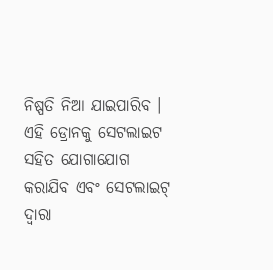ନିଷ୍ପତି ନିଆ ଯାଇପାରିବ । ଏହି ଡ୍ରୋନକୁ ସେଟଲାଇଟ ସହିତ ଯୋଗାଯୋଗ କରାଯିବ ଏବଂ ସେଟଲାଇଟ୍ ଦ୍ଵାରା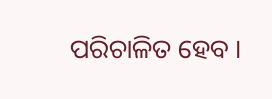ପରିଚାଳିତ ହେବ ।